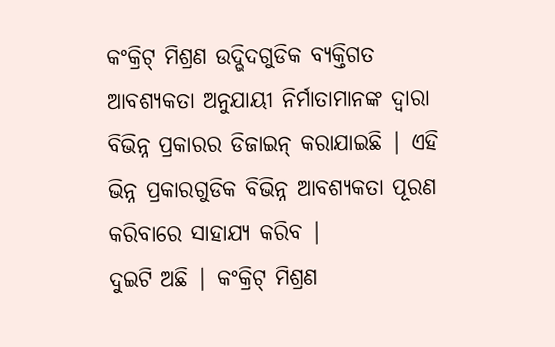କଂକ୍ରିଟ୍ ମିଶ୍ରଣ ଉଦ୍ଭିଦଗୁଡିକ ବ୍ୟକ୍ତିଗତ ଆବଶ୍ୟକତା ଅନୁଯାୟୀ ନିର୍ମାତାମାନଙ୍କ ଦ୍ୱାରା ବିଭିନ୍ନ ପ୍ରକାରର ଡିଜାଇନ୍ କରାଯାଇଛି | ଏହି ଭିନ୍ନ ପ୍ରକାରଗୁଡିକ ବିଭିନ୍ନ ଆବଶ୍ୟକତା ପୂରଣ କରିବାରେ ସାହାଯ୍ୟ କରିବ |
ଦୁଇଟି ଅଛି | କଂକ୍ରିଟ୍ ମିଶ୍ରଣ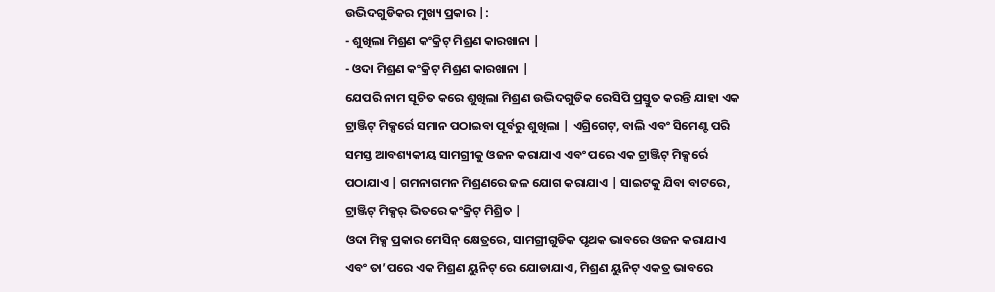ଉଦ୍ଭିଦଗୁଡିକର ମୁଖ୍ୟ ପ୍ରକାର |:
- ଶୁଖିଲା ମିଶ୍ରଣ କଂକ୍ରିଟ୍ ମିଶ୍ରଣ କାରଖାନା |
- ଓଦା ମିଶ୍ରଣ କଂକ୍ରିଟ୍ ମିଶ୍ରଣ କାରଖାନା |
ଯେପରି ନାମ ସୂଚିତ କରେ ଶୁଖିଲା ମିଶ୍ରଣ ଉଦ୍ଭିଦଗୁଡିକ ରେସିପି ପ୍ରସ୍ତୁତ କରନ୍ତି ଯାହା ଏକ ଟ୍ରାଞ୍ଜିଟ୍ ମିକ୍ସର୍ରେ ସମାନ ପଠାଇବା ପୂର୍ବରୁ ଶୁଖିଲା | ଏଗ୍ରିଗେଟ୍, ବାଲି ଏବଂ ସିମେଣ୍ଟ ପରି ସମସ୍ତ ଆବଶ୍ୟକୀୟ ସାମଗ୍ରୀକୁ ଓଜନ କରାଯାଏ ଏବଂ ପରେ ଏକ ଟ୍ରାଞ୍ଜିଟ୍ ମିକ୍ସର୍ରେ ପଠାଯାଏ | ଗମନାଗମନ ମିଶ୍ରଣରେ ଜଳ ଯୋଗ କରାଯାଏ | ସାଇଟକୁ ଯିବା ବାଟରେ, ଟ୍ରାଞ୍ଜିଟ୍ ମିକ୍ସର୍ ଭିତରେ କଂକ୍ରିଟ୍ ମିଶ୍ରିତ |
ଓଦା ମିକ୍ସ ପ୍ରକାର ମେସିନ୍ କ୍ଷେତ୍ରରେ, ସାମଗ୍ରୀଗୁଡିକ ପୃଥକ ଭାବରେ ଓଜନ କରାଯାଏ ଏବଂ ତା’ପରେ ଏକ ମିଶ୍ରଣ ୟୁନିଟ୍ ରେ ଯୋଡାଯାଏ, ମିଶ୍ରଣ ୟୁନିଟ୍ ଏକତ୍ର ଭାବରେ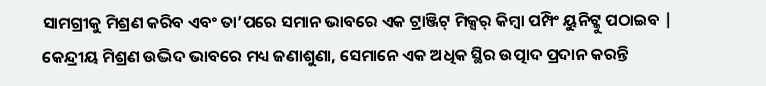ସାମଗ୍ରୀକୁ ମିଶ୍ରଣ କରିବ ଏବଂ ତା’ପରେ ସମାନ ଭାବରେ ଏକ ଟ୍ରାଞ୍ଜିଟ୍ ମିକ୍ସର୍ କିମ୍ବା ପମ୍ପିଂ ୟୁନିଟ୍କୁ ପଠାଇବ | କେନ୍ଦ୍ରୀୟ ମିଶ୍ରଣ ଉଦ୍ଭିଦ ଭାବରେ ମଧ୍ୟ ଜଣାଶୁଣା, ସେମାନେ ଏକ ଅଧିକ ସ୍ଥିର ଉତ୍ପାଦ ପ୍ରଦାନ କରନ୍ତି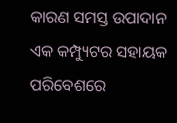କାରଣ ସମସ୍ତ ଉପାଦାନ ଏକ କମ୍ପ୍ୟୁଟର ସହାୟକ ପରିବେଶରେ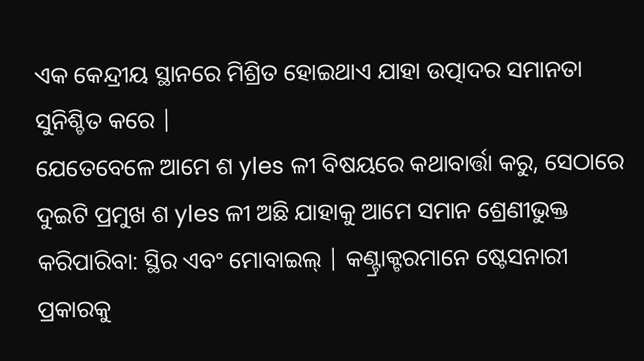ଏକ କେନ୍ଦ୍ରୀୟ ସ୍ଥାନରେ ମିଶ୍ରିତ ହୋଇଥାଏ ଯାହା ଉତ୍ପାଦର ସମାନତା ସୁନିଶ୍ଚିତ କରେ |
ଯେତେବେଳେ ଆମେ ଶ yles ଳୀ ବିଷୟରେ କଥାବାର୍ତ୍ତା କରୁ, ସେଠାରେ ଦୁଇଟି ପ୍ରମୁଖ ଶ yles ଳୀ ଅଛି ଯାହାକୁ ଆମେ ସମାନ ଶ୍ରେଣୀଭୁକ୍ତ କରିପାରିବା: ସ୍ଥିର ଏବଂ ମୋବାଇଲ୍ | କଣ୍ଟ୍ରାକ୍ଟରମାନେ ଷ୍ଟେସନାରୀ ପ୍ରକାରକୁ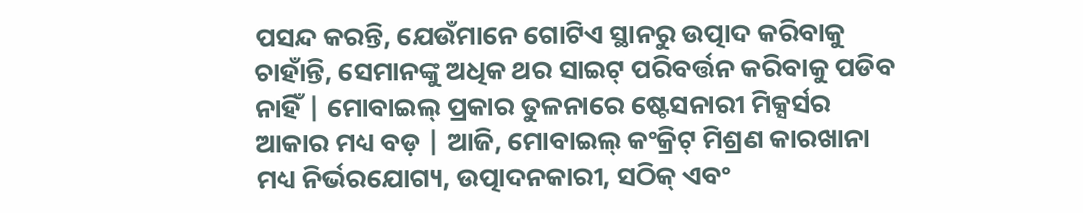ପସନ୍ଦ କରନ୍ତି, ଯେଉଁମାନେ ଗୋଟିଏ ସ୍ଥାନରୁ ଉତ୍ପାଦ କରିବାକୁ ଚାହାଁନ୍ତି, ସେମାନଙ୍କୁ ଅଧିକ ଥର ସାଇଟ୍ ପରିବର୍ତ୍ତନ କରିବାକୁ ପଡିବ ନାହିଁ | ମୋବାଇଲ୍ ପ୍ରକାର ତୁଳନାରେ ଷ୍ଟେସନାରୀ ମିକ୍ସର୍ସର ଆକାର ମଧ୍ୟ ବଡ଼ | ଆଜି, ମୋବାଇଲ୍ କଂକ୍ରିଟ୍ ମିଶ୍ରଣ କାରଖାନା ମଧ୍ୟ ନିର୍ଭରଯୋଗ୍ୟ, ଉତ୍ପାଦନକାରୀ, ସଠିକ୍ ଏବଂ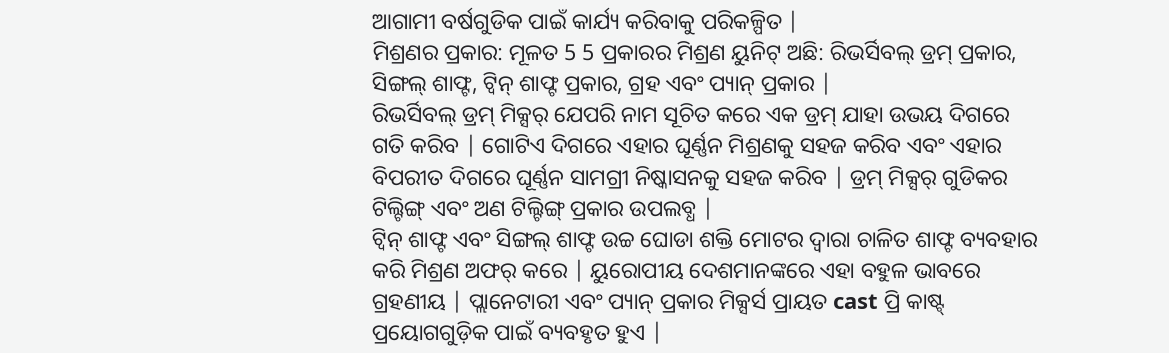ଆଗାମୀ ବର୍ଷଗୁଡିକ ପାଇଁ କାର୍ଯ୍ୟ କରିବାକୁ ପରିକଳ୍ପିତ |
ମିଶ୍ରଣର ପ୍ରକାର: ମୂଳତ 5 5 ପ୍ରକାରର ମିଶ୍ରଣ ୟୁନିଟ୍ ଅଛି: ରିଭର୍ସିବଲ୍ ଡ୍ରମ୍ ପ୍ରକାର, ସିଙ୍ଗଲ୍ ଶାଫ୍ଟ, ଟ୍ୱିନ୍ ଶାଫ୍ଟ ପ୍ରକାର, ଗ୍ରହ ଏବଂ ପ୍ୟାନ୍ ପ୍ରକାର |
ରିଭର୍ସିବଲ୍ ଡ୍ରମ୍ ମିକ୍ସର୍ ଯେପରି ନାମ ସୂଚିତ କରେ ଏକ ଡ୍ରମ୍ ଯାହା ଉଭୟ ଦିଗରେ ଗତି କରିବ | ଗୋଟିଏ ଦିଗରେ ଏହାର ଘୂର୍ଣ୍ଣନ ମିଶ୍ରଣକୁ ସହଜ କରିବ ଏବଂ ଏହାର ବିପରୀତ ଦିଗରେ ଘୂର୍ଣ୍ଣନ ସାମଗ୍ରୀ ନିଷ୍କାସନକୁ ସହଜ କରିବ | ଡ୍ରମ୍ ମିକ୍ସର୍ ଗୁଡିକର ଟିଲ୍ଟିଙ୍ଗ୍ ଏବଂ ଅଣ ଟିଲ୍ଟିଙ୍ଗ୍ ପ୍ରକାର ଉପଲବ୍ଧ |
ଟ୍ୱିନ୍ ଶାଫ୍ଟ ଏବଂ ସିଙ୍ଗଲ୍ ଶାଫ୍ଟ ଉଚ୍ଚ ଘୋଡା ଶକ୍ତି ମୋଟର ଦ୍ୱାରା ଚାଳିତ ଶାଫ୍ଟ ବ୍ୟବହାର କରି ମିଶ୍ରଣ ଅଫର୍ କରେ | ୟୁରୋପୀୟ ଦେଶମାନଙ୍କରେ ଏହା ବହୁଳ ଭାବରେ ଗ୍ରହଣୀୟ | ପ୍ଲାନେଟାରୀ ଏବଂ ପ୍ୟାନ୍ ପ୍ରକାର ମିକ୍ସର୍ସ ପ୍ରାୟତ cast ପ୍ରି କାଷ୍ଟ୍ ପ୍ରୟୋଗଗୁଡ଼ିକ ପାଇଁ ବ୍ୟବହୃତ ହୁଏ |